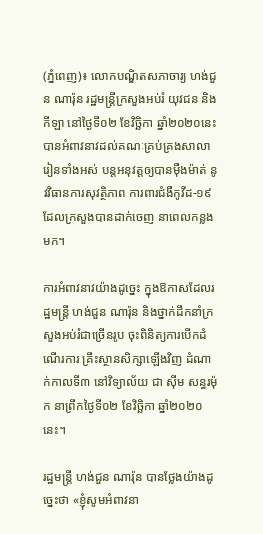(ភ្នំពេញ)៖ លោកបណ្ឌិតសភាចារ្យ ហង់ជួន ណារ៉ុន រដ្ឋមន្ដ្រីក្រសួងអប់រំ យុវជន និងកីឡា នៅថ្ងៃទី០២ ខែវិច្ឆិកា ឆ្នាំ២០២០នេះ បានអំពាវនាវដល់គណៈគ្រប់គ្រងសាលារៀនទាំងអស់ បន្ដអនុវត្ដឲ្យបានម៉ឺងម៉ាត់ នូវវិធានការសុវត្ថិភាព ការពារជំងឺកូវីដ-១៩ ដែលក្រសួងបានដាក់ចេញ នាពេលកន្លងមក។

ការអំពាវនាវយ៉ាងដូច្នេះ ក្នុងឱកាសដែលរដ្ឋមន្ដ្រី ហង់ជួន ណារ៉ុន និងថ្នាក់ដឹកនាំក្រសួងអប់រំជាច្រើនរូប ចុះពិនិត្យការបើកដំណើរការ គ្រឹះស្ថានសិក្សាឡើងវិញ ដំណាក់កាលទី៣ នៅវិទ្យាល័យ ជា ស៊ីម សន្ធរម៉ុក នាព្រឹកថ្ងៃទី០២ ខែវិច្ឆិកា ឆ្នាំ២០២០នេះ។

រដ្ឋមន្ដ្រី ហង់ជួន ណារ៉ុន បានថ្លែងយ៉ាងដូច្នេះថា «ខ្ញុំសូមអំពាវនា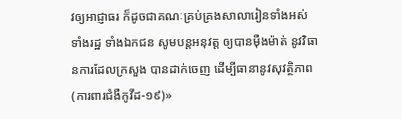វឲ្យអាជ្ញាធរ ក៏ដូចជាគណៈគ្រប់គ្រងសាលារៀនទាំងអស់ ទាំងរដ្ឋ ទាំងឯកជន សូមបន្ដអនុវត្ដ ឲ្យបានម៉ឺងម៉ាត់ នូវវិធានការដែលក្រសួង បានដាក់ចេញ ដើម្បីធានានូវសុវត្ថិភាព (ការពារជំងឺកូវីដ-១៩)»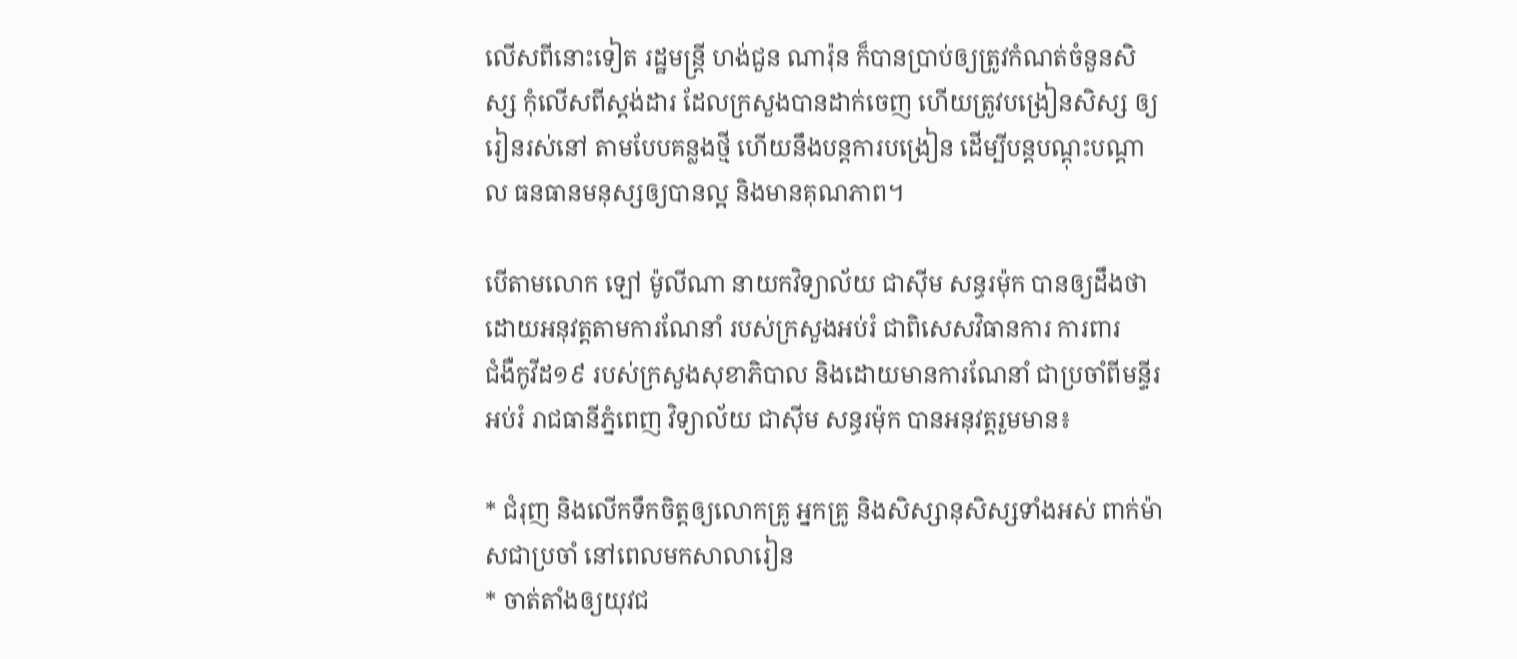លើសពីនោះទៀត រដ្ឋមន្ដ្រី ហង់ជួន ណារ៉ុន ក៏បានប្រាប់ឲ្យត្រូវកំណត់ចំនួនសិស្ស កុំលើសពីស្ដង់ដារ ដែលក្រសួងបានដាក់ចេញ ហើយត្រូវបង្រៀនសិស្ស ឲ្យរៀនរស់នៅ តាមបែបគន្លងថ្មី ហើយនឹងបន្ដការបង្រៀន ដើម្បីបន្ដបណ្ដុះបណ្ដាល ធនធានមនុស្សឲ្យបានល្អ និងមានគុណភាព។

បើតាមលោក ឡៅ ម៉ូលីណា នាយកវិទ្យាល័យ ជាស៊ីម សន្ធរម៉ុក បានឲ្យដឹងថា ដោយអនុវត្តតាមការណែនាំ របស់ក្រសួងអប់រំ ជាពិសេសវិធានការ ការពារ
ជំងឺកូវីដ១៩ របស់ក្រសួងសុខាភិបាល និងដោយមានការណែនាំ ជាប្រចាំពីមន្ទីរអប់រំ រាជធានីភ្នំពេញ វិទ្យាល័យ ជាស៊ីម សន្ធរម៉ុក បានអនុវត្តរួមមាន៖

* ជំរុញ និងលើកទឹកចិត្តឲ្យលោកគ្រូ អ្នកគ្រូ និងសិស្សានុសិស្សទាំងអស់ ពាក់ម៉ាសជាប្រចាំ នៅពេលមកសាលារៀន
* ចាត់តាំងឲ្យយុវជ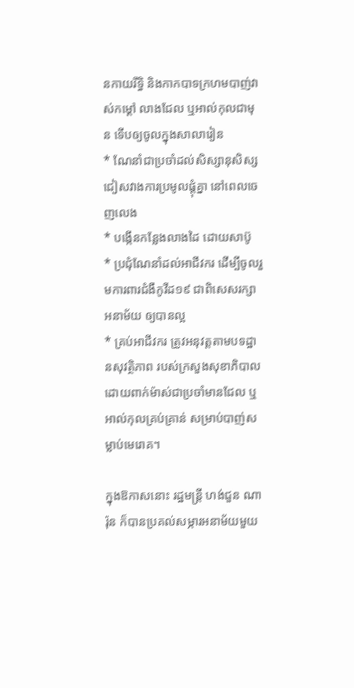នកាយរឹទ្ធិ និងកាកបាទក្រហមបាញ់វាស់កម្ដៅ លាងជែល ឬអាល់កុលជាមុន ទើបឲ្យចូលក្នុងសាលារៀន
* ណែនាំជាប្រចាំដល់សិស្សានុសិស្ស ជៀសវាងការប្រមូលផ្តុំគ្នា នៅពេលចេញលេង
* បង្កើនកន្លែងលាងដៃ ដោយសាប៊ូ
* ប្រជុំណែនាំដល់អាជីវករ ដើម្បីចូលរួមការពារជំងឺកូវីដ១៩ ជាពិសេសរក្សាអនាម័យ ឲ្យបានល្អ
* គ្រប់អាជីវករ ត្រូវអនុវត្តតាមបទដ្ឋានសុវត្ថិភាព របស់ក្រសួងសុខាភិបាល ដោយពាក់ម៉ាស់ជាប្រចាំមានជែល ឬអាល់កុលគ្រប់គ្រាន់ សម្រាប់បាញ់សម្លាប់មេរោគ។

ក្នុងឱកាសនោះ រដ្ឋមន្ដ្រី ហង់ជួន ណារ៉ុន ក៏បានប្រគល់សម្ភារអនាម័យមួយ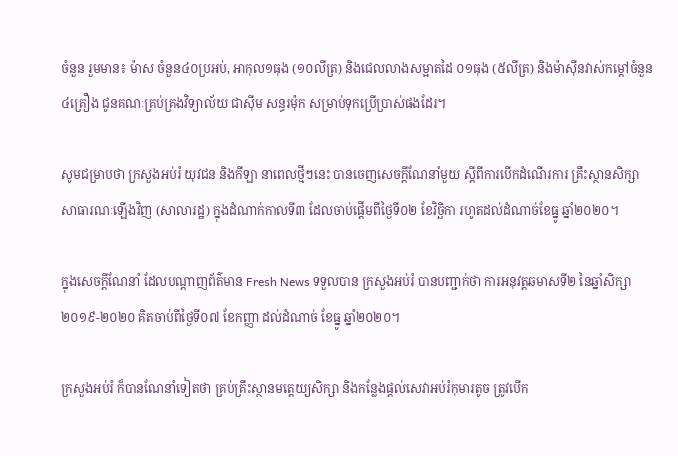ចំនួន រួមមាន៖ ម៉ាស ចំនួន៤០ប្រអប់, អាកុល១ធុង (១០លីត្រ) និងជេលលាងសម្អាតដៃ ០១ធុង (៥លីត្រ) និងម៉ាស៊ីនវាស់កម្ដៅចំនួន៤គ្រឿង ជូនគណៈគ្រប់គ្រងវិទ្យាល័យ ជាស៊ីម សន្ធរម៉ុក សម្រាប់ទុកប្រើប្រាស់ផងដែរ។

សូមជម្រាបថា ក្រសួងអប់រំ យុវជន និងកីឡា នាពេលថ្មីៗនេះ បានចេញសេចក្ដីណែនាំមួយ ស្ដីពីការបើកដំណើរការ គ្រឹះស្ថានសិក្សា សាធារណៈឡើងវិញ (សាលារដ្ឋ) ក្នុងដំណាក់កាលទី៣ ដែលចាប់ផ្ដើមពីថ្ងៃទី០២ ខែវិច្ឆិកា រហូតដល់ដំណាច់ខែធ្នូ ឆ្នាំ២០២០។

ក្នុងសេចក្ដីណែនាំ ដែលបណ្ដាញព័ត៌មាន Fresh News ទទួលបាន ក្រសួងអប់រំ បានបញ្ជាក់ថា ការអនុវត្តឆមាសទី២ នៃឆ្នាំសិក្សា ២០១៩-២០២០ គិតចាប់ពីថ្ងៃទី០៧ ខែកញ្ញា ដល់ដំណាច់ ខែធ្នូ ឆ្នាំ២០២០។

ក្រសួងអប់រំ ក៏បានណែនាំទៀតថា គ្រប់គ្រឹះស្ថានមត្តេយ្យសិក្សា និងកន្លែងផ្ដល់សេវាអប់រំកុមារតូច ត្រូវបើក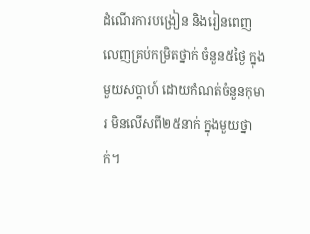ដំណើរការបង្រៀន និងរៀនពេញលេញគ្រប់កម្រិតថ្នាក់ ចំនួន៥ថ្ងៃ ក្នុងមួយសប្ដាហ៍ ដោយកំណត់ចំនួនកុមារ មិនលើសពី២៥នាក់ ក្នុងមួយថ្នាក់។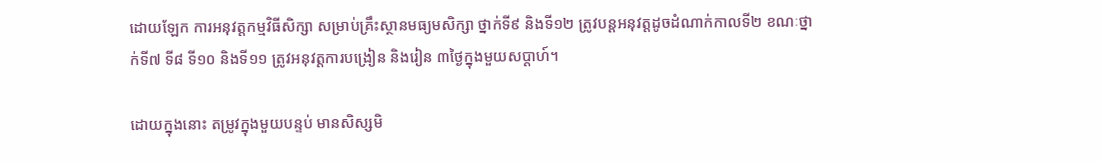ដោយឡែក ការអនុវត្តកម្មវិធីសិក្សា សម្រាប់គ្រឹះស្ថានមធ្យមសិក្សា ថ្នាក់ទី៩ និងទី១២ ត្រូវបន្ដអនុវត្តដូចដំណាក់កាលទី២ ខណៈថ្នាក់ទី៧ ទី៨ ទី១០ និងទី១១ ត្រូវអនុវត្តការបង្រៀន និងរៀន ៣ថ្ងៃក្នុងមួយសប្ដាហ៍។

ដោយក្នុងនោះ តម្រូវក្នុងមួយបន្ទប់ មានសិស្សមិ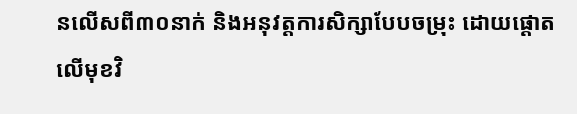នលើសពី៣០នាក់ និងអនុវត្តការសិក្សាបែបចម្រុះ ដោយផ្ដោតលើមុខវិ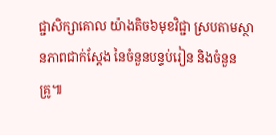ជ្ជាសិក្សាគោល យ៉ាងតិច៦មុខវិជ្ជា ស្របតាមស្ថានភាពជាក់ស្ដែង នៃចំនួនបន្ទប់រៀន និងចំនួនគ្រូ៕